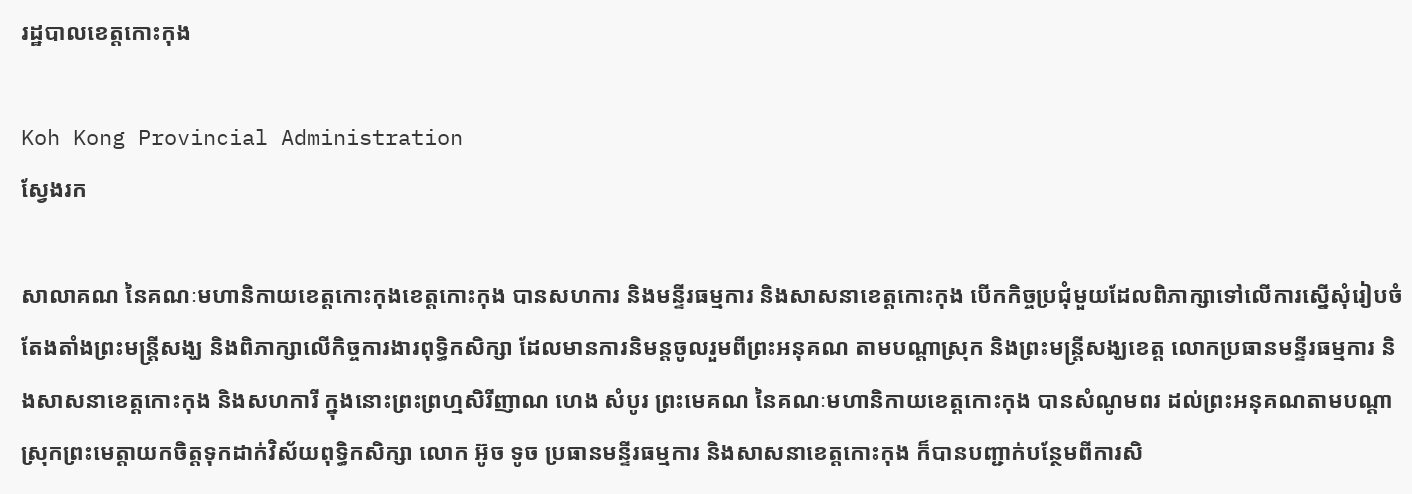រដ្ឋបាលខេត្តកោះកុង

Koh Kong Provincial Administration
ស្វែងរក

សាលាគណ នៃគណៈមហានិកាយខេត្តកោះកុងខេត្តកោះកុង បានសហការ និងមន្ទីរធម្មការ និងសាសនាខេត្តកោះកុង បើកកិច្ចប្រជុំមួយដែលពិភាក្សាទៅលើការស្នើសុំរៀបចំតែងតាំងព្រះមន្ត្រីសង្ឃ និងពិភាក្សាលើកិច្ចការងារពុទ្ធិកសិក្សា ដែលមានការនិមន្តចូលរួមពីព្រះអនុគណ តាមបណ្តាស្រុក និងព្រះមន្ត្រីសង្ឃខេត្ត លោកប្រធានមន្ទីរធម្មការ និងសាសនាខេត្តកោះកុង និងសហការី ក្នុងនោះព្រះព្រហ្មសិរីញាណ ហេង សំបូរ ព្រះមេគណ នៃគណៈមហានិកាយខេត្តកោះកុង បានសំណូមពរ ដល់ព្រះអនុគណតាមបណ្តាស្រុកព្រះមេត្តាយកចិត្តទុកដាក់វិស័យពុទ្ធិកសិក្សា លោក អ៊ូច ទូច ប្រធានមន្ទីរធម្មការ និងសាសនាខេត្តកោះកុង ក៏បានបញ្ជាក់បន្ថែមពីការសិ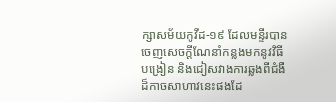ក្សាសម័យកូវីដ-១៩ ដែលមន្ទីរបានចេញសេចក្តីណែនាំកន្លងមកនូវវិធីបង្រៀន និងជៀសវាងការឆ្លងពីជំងឺដ៏កាចសាហាវនេះផងដែ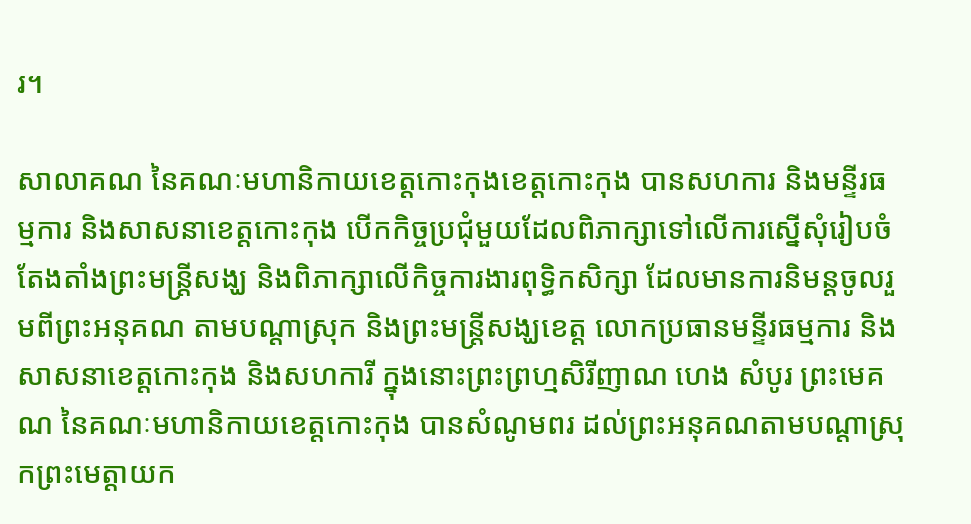រ។

សាលាគណ នៃគណៈមហានិកាយខេត្តកោះកុងខេត្តកោះកុង បានសហការ និងមន្ទីរធម្មការ និងសាសនាខេត្តកោះកុង បើកកិច្ចប្រជុំមួយដែលពិភាក្សាទៅលើការស្នើសុំរៀបចំតែងតាំងព្រះមន្ត្រីសង្ឃ និងពិភាក្សាលើកិច្ចការងារពុទ្ធិកសិក្សា ដែលមានការនិមន្តចូលរួមពីព្រះអនុគណ តាមបណ្តាស្រុក និងព្រះមន្ត្រីសង្ឃខេត្ត លោកប្រធានមន្ទីរធម្មការ និងសាសនាខេត្តកោះកុង និងសហការី ក្នុងនោះព្រះព្រហ្មសិរីញាណ ហេង សំបូរ ព្រះមេគណ នៃគណៈមហានិកាយខេត្តកោះកុង បានសំណូមពរ ដល់ព្រះអនុគណតាមបណ្តាស្រុកព្រះមេត្តាយក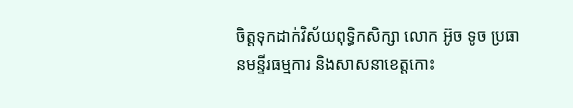ចិត្តទុកដាក់វិស័យពុទ្ធិកសិក្សា លោក អ៊ូច ទូច ប្រធានមន្ទីរធម្មការ និងសាសនាខេត្តកោះ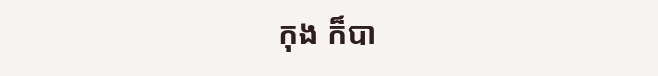កុង ក៏បា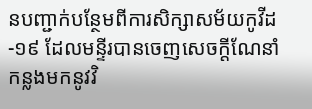នបញ្ជាក់បន្ថែមពីការសិក្សាសម័យកូវីដ-១៩ ដែលមន្ទីរបានចេញសេចក្តីណែនាំកន្លងមកនូវវិ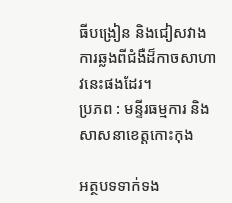ធីបង្រៀន និងជៀសវាងការឆ្លងពីជំងឺដ៏កាចសាហាវនេះផងដែរ។
ប្រភព : មន្ទីរធម្មការ និងសាសនាខេត្តកោះកុង

អត្ថបទទាក់ទង